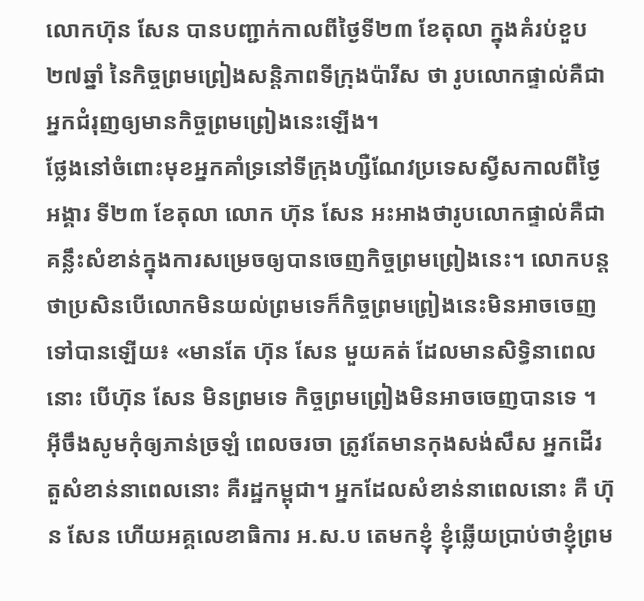លោកហ៊ុន សែន បានបញ្ជាក់កាលពីថ្ងៃទី២៣ ខែតុលា ក្នុងគំរប់ខួប ២៧ឆ្នាំ នៃកិច្ចព្រមព្រៀងសន្តិភាពទីក្រុងប៉ារីស ថា រូបលោកផ្ទាល់គឺជាអ្នកជំរុញឲ្យមានកិច្ចព្រមព្រៀងនេះឡើង។
ថ្លែងនៅចំពោះមុខអ្នកគាំទ្រនៅទីក្រុងហ្សឺណែវប្រទេសស្វីសកាលពីថ្ងៃអង្គារ ទី២៣ ខែតុលា លោក ហ៊ុន សែន អះអាងថារូបលោកផ្ទាល់គឺជាគន្លឹះសំខាន់ក្នុងការសម្រេចឲ្យបានចេញកិច្ចព្រមព្រៀងនេះ។ លោកបន្តថាប្រសិនបើលោកមិនយល់ព្រមទេក៏កិច្ចព្រមព្រៀងនេះមិនអាចចេញទៅបានឡើយ៖ «មានតែ ហ៊ុន សែន មួយគត់ ដែលមានសិទ្ធិនាពេលនោះ បើហ៊ុន សែន មិនព្រមទេ កិច្ចព្រមព្រៀងមិនអាចចេញបានទេ ។ អ៊ីចឹងសូមកុំឲ្យភាន់ច្រឡំ ពេលចរចា ត្រូវតែមានកុងសង់សឹស អ្នកដើរតួសំខាន់នាពេលនោះ គឺរដ្ឋកម្ពុជា។ អ្នកដែលសំខាន់នាពេលនោះ គឺ ហ៊ុន សែន ហើយអគ្គលេខាធិការ អ.ស.ប តេមកខ្ញុំ ខ្ញុំឆ្លើយប្រាប់ថាខ្ញុំព្រម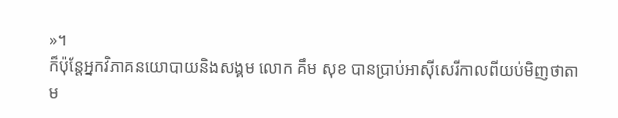»។
ក៏ប៉ុន្តែអ្នកវិភាគនយោបាយនិងសង្គម លោក គឹម សុខ បានប្រាប់អាស៊ីសេរីកាលពីយប់មិញថាតាម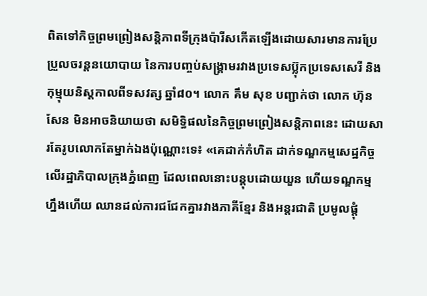ពិតទៅកិច្ចព្រមព្រៀងសន្តិភាពទីក្រុងប៉ារីសកើតឡើងដោយសារមានការប្រែប្រួលចរន្តនយោបាយ នៃការបញ្ចប់សង្គ្រាមរវាងប្រទេសប៊្លុកប្រទេសសេរី និងកុម្មុយនិស្តកាលពីទសវត្ស ឆ្នាំ៨០។ លោក គឹម សុខ បញ្ជាក់ថា លោក ហ៊ុន សែន មិនអាចនិយាយថា សមិទ្ធិផលនៃកិច្ចព្រមព្រៀងសន្តិភាពនេះ ដោយសារតែរូបលោកតែម្នាក់ឯងប៉ុណ្ណោះទេ៖ «គេដាក់កំហិត ដាក់ទណ្ឌកម្មសេដ្ឋកិច្ច លើរដ្ឋាភិបាលក្រុងភ្នំពេញ ដែលពេលនោះបន្តុបដោយយួន ហើយទណ្ឌកម្មហ្នឹងហើយ ឈានដល់ការជជែកគ្នារវាងភាគីខ្មែរ និងអន្តរជាតិ ប្រមូលផ្តុំ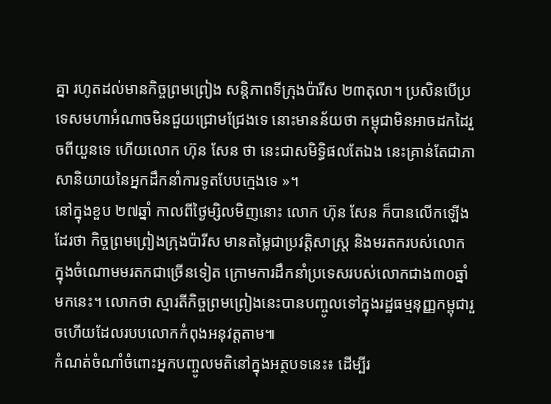គ្នា រហូតដល់មានកិច្ចព្រមព្រៀង សន្តិភាពទីក្រុងប៉ារីស ២៣តុលា។ ប្រសិនបើប្រទេសមហាអំណាចមិនជួយជ្រោមជ្រែងទេ នោះមានន័យថា កម្ពុជាមិនអាចដកដៃរួចពីយួនទេ ហើយលោក ហ៊ុន សែន ថា នេះជាសមិទ្ធិផលតែឯង នេះគ្រាន់តែជាភាសានិយាយនៃអ្នកដឹកនាំការទូតបែបក្មេងទេ »។
នៅក្នុងខួប ២៧ឆ្នាំ កាលពីថ្ងៃម្សិលមិញនោះ លោក ហ៊ុន សែន ក៏បានលើកឡើងដែរថា កិច្ចព្រមព្រៀងក្រុងប៉ារីស មានតម្លៃជាប្រវត្តិសាស្រ្ត និងមរតករបស់លោក ក្នុងចំណោមមរតកជាច្រើនទៀត ក្រោមការដឹកនាំប្រទេសរបស់លោកជាង៣០ឆ្នាំមកនេះ។ លោកថា ស្មារតីកិច្ចព្រមព្រៀងនេះបានបញ្ចូលទៅក្នុងរដ្ឋធម្មនុញ្ញកម្ពុជារួចហើយដែលរបបលោកកំពុងអនុវត្តតាម៕
កំណត់ចំណាំចំពោះអ្នកបញ្ចូលមតិនៅក្នុងអត្ថបទនេះ៖ ដើម្បីរ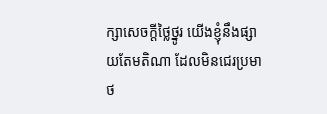ក្សាសេចក្ដីថ្លៃថ្នូរ យើងខ្ញុំនឹងផ្សាយតែមតិណា ដែលមិនជេរប្រមាថ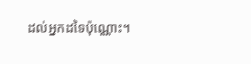ដល់អ្នកដទៃប៉ុណ្ណោះ។